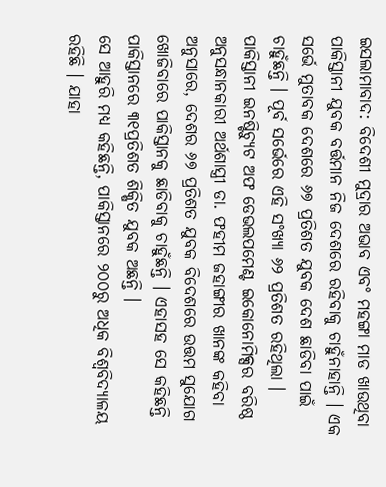ଇସଲାମାବାଦ: ବିଦେଶୀ ମୁଦ୍ରାର ଅଭାବ ଏବଂ ମହଙ୍ଗା ମାଡ ଖାଉଥିବା ପାକିସ୍ତାନୀ ଯୁବକ ବର୍ତ୍ତମାନ ନିଜ ଦେଶରେ ରହିବାକୁ ଚାହୁଁନାହାନ୍ତି । ଏକ ସର୍ଭେ ମୁତାବକ ଦେଶରେ ୬୭ ପ୍ରତିଶତ ଯୁବକ ଦେଶ ଛାଡିବା ପାଇଁ ଚାହୁଁଛନ୍ତି । ପୂର୍ବ ସର୍ଭେରେ ଏହି ସଂଖ୍ୟା ୬୨ ପ୍ରତିଶତ ରହିଥିଲା । ପାକିସ୍ତାନୀ ଇନଷ୍ଟିଚ୍ୟୁଟ ଅଫ ଡେଭଲପମେଣ୍ଟ ଇକୋନୋମିକ୍ସର ବରିଷ୍ଠ ଅନୁସନ୍ଧାନକାରୀ ଅର୍ଥଶାସ୍ତ୍ରୀ ଡା. ଫହୀମ ଜହାଙ୍ଗୀର ଖାନଙ୍କ କହିବା ଅନୁସାରେ, ଦେଶର ୬୭ ପ୍ରତିଶତ ଯୁବକ ବିଦେଶରେ ଉତ୍ତମ ସୁଯୋଗ ଖୋଜିବାରେ ପାକିସ୍ତାନକୁ ଛାଡିବାକୁ ଚାହୁଁଛନ୍ତି । ଏହାସହ ସେ କହିଛନ୍ତି ପାକିସ୍ତାନରେ ୩୧ପ୍ରତିଶତ ଶିକ୍ଷିତ ଯୁବକ ଅଛନ୍ତି ।
ସେ ଆହୁରି ମଧ୍ୟ କହିଛନ୍ତି, ପାକିସ୍ତାନରେ ୨୦୦ରୁ ଅଧିକ ବିଶ୍ୱବିଦ୍ୟାଳୟ ରହିଛି । ଯାହା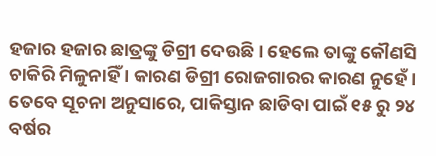ହଜାର ହଜାର ଛାତ୍ରଙ୍କୁ ଡିଗ୍ରୀ ଦେଉଛି । ହେଲେ ତାଙ୍କୁ କୌଣସି ଚାକିରି ମିଳୁନାହିଁ । କାରଣ ଡିଗ୍ରୀ ରୋଜଗାରର କାରଣ ନୁହେଁ । ତେବେ ସୂଚନା ଅନୁସାରେ, ପାକିସ୍ତାନ ଛାଡିବା ପାଇଁ ୧୫ ରୁ ୨୪ ବର୍ଷର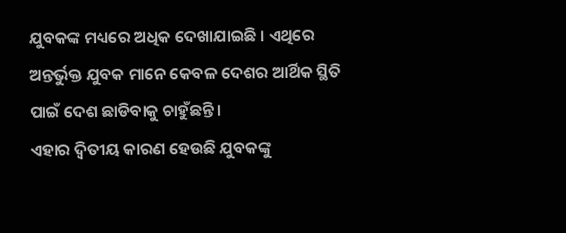ଯୁବକଙ୍କ ମଧ୍ୟରେ ଅଧିକ ଦେଖାଯାଇଛି । ଏଥିରେ ଅନ୍ତର୍ଭୁକ୍ତ ଯୁବକ ମାନେ କେବଳ ଦେଶର ଆର୍ଥିକ ସ୍ଥିତି ପାଇଁ ଦେଶ ଛାଡିବାକୁ ଚାହୁଁଛନ୍ତି ।
ଏହାର ଦ୍ୱିତୀୟ କାରଣ ହେଉଛି ଯୁବକଙ୍କୁ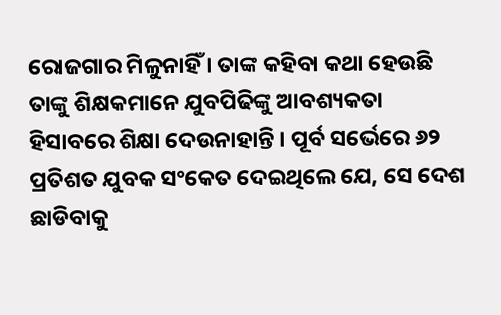ରୋଜଗାର ମିଳୁନାହିଁ । ତାଙ୍କ କହିବା କଥା ହେଉଛି ତାଙ୍କୁ ଶିକ୍ଷକମାନେ ଯୁବପିଢିଙ୍କୁ ଆବଶ୍ୟକତା ହିସାବରେ ଶିକ୍ଷା ଦେଉନାହାନ୍ତି । ପୂର୍ବ ସର୍ଭେରେ ୬୨ ପ୍ରତିଶତ ଯୁବକ ସଂକେତ ଦେଇଥିଲେ ଯେ, ସେ ଦେଶ ଛାଡିବାକୁ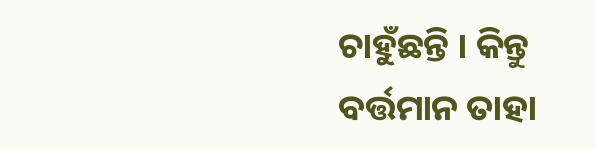ଚାହୁଁଛନ୍ତି । କିନ୍ତୁ ବର୍ତ୍ତମାନ ତାହା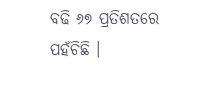ବଢି ୬୭ ପ୍ରତିଶତରେ ପହଁଚିଛି ।